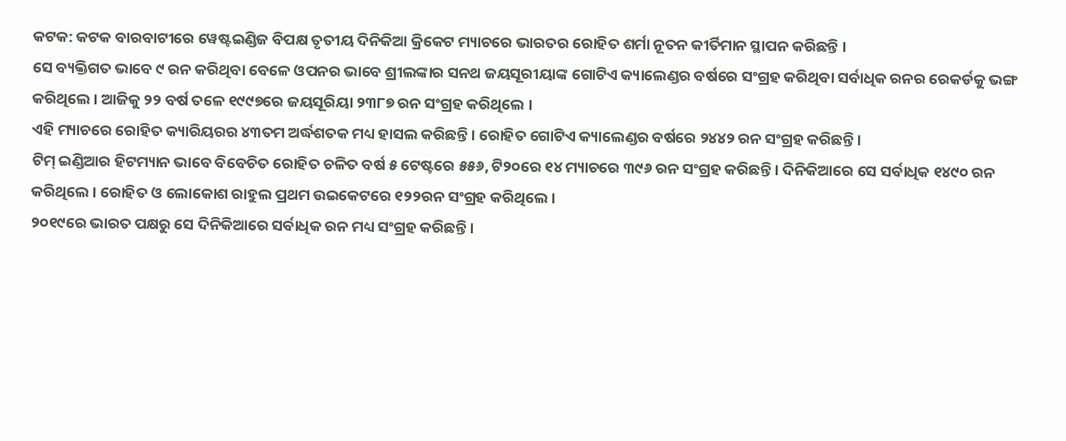କଟକ: କଟକ ବାରବାଟୀରେ ୱେଷ୍ଟଇଣ୍ଡିଜ ବିପକ୍ଷ ତୃତୀୟ ଦିନିକିଆ କ୍ରିକେଟ ମ୍ୟାଚରେ ଭାରତର ରୋହିତ ଶର୍ମା ନୂତନ କୀର୍ତିମାନ ସ୍ଥାପନ କରିଛନ୍ତି ।
ସେ ବ୍ୟକ୍ତିଗତ ଭାବେ ୯ ରନ କରିଥିବା ବେଳେ ଓପନର ଭାବେ ଶ୍ରୀଲଙ୍କାର ସନଥ ଜୟସୂରୀୟାଙ୍କ ଗୋଟିଏ କ୍ୟାଲେଣ୍ଡର ବର୍ଷରେ ସଂଗ୍ରହ କରିଥିବା ସର୍ବାଧିକ ରନର ରେକର୍ଡକୁ ଭଙ୍ଗ କରିଥିଲେ । ଆଜିକୁ ୨୨ ବର୍ଷ ତଳେ ୧୯୯୭ରେ ଜୟସୂରିୟା ୨୩୮୭ ରନ ସଂଗ୍ରହ କରିଥିଲେ ।
ଏହି ମ୍ୟାଚରେ ରୋହିତ କ୍ୟାରିୟରର ୪୩ତମ ଅର୍ଦ୍ଧଶତକ ମଧ୍ୟ ହାସଲ କରିଛନ୍ତି । ରୋହିତ ଗୋଟିଏ କ୍ୟାଲେଣ୍ଡର ବର୍ଷରେ ୨୪୪୨ ରନ ସଂଗ୍ରହ କରିଛନ୍ତି ।
ଟିମ୍ ଇଣ୍ଡିଆର ହିଟମ୍ୟାନ ଭାବେ ବିବେଚିତ ରୋହିତ ଚଳିତ ବର୍ଷ ୫ ଟେଷ୍ଟରେ ୫୫୬, ଟି୨୦ରେ ୧୪ ମ୍ୟାଚରେ ୩୯୬ ରନ ସଂଗ୍ରହ କରିଛନ୍ତି । ଦିନିକିଆରେ ସେ ସର୍ବାଧିକ ୧୪୯୦ ରନ କରିଥିଲେ । ରୋହିତ ଓ ଲୋକୋଶ ରାହୁଲ ପ୍ରଥମ ଉଇକେଟରେ ୧୨୨ରନ ସଂଗ୍ରହ କରିଥିଲେ ।
୨୦୧୯ରେ ଭାରତ ପକ୍ଷରୁ ସେ ଦିନିକିଆରେ ସର୍ବାଧିକ ରନ ମଧ୍ୟ ସଂଗ୍ରହ କରିଛନ୍ତି ।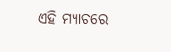ଏହି ମ୍ୟାଚରେ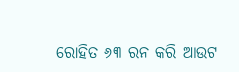ରୋହିତ ୬୩ ରନ କରି ଆଉଟ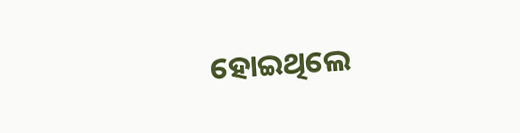ହୋଇଥିଲେ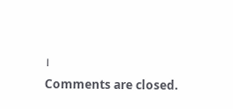।
Comments are closed.